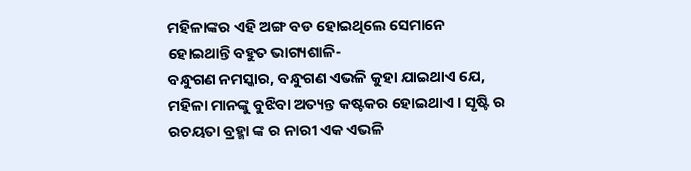ମହିଳାଙ୍କର ଏହି ଅଙ୍ଗ ବଡ ହୋଇଥିଲେ ସେମାନେ ହୋଇଥାନ୍ତି ବହୁତ ଭାଗ୍ୟଶାଳି-
ବନ୍ଧୁଗଣ ନମସ୍କାର, ବନ୍ଧୁଗଣ ଏଭଳି କୁହା ଯାଇଥାଏ ଯେ, ମହିଳା ମାନଙ୍କୁ ବୁଝିବା ଅତ୍ୟନ୍ତ କଷ୍ଟକର ହୋଇଥାଏ । ସୃଷ୍ଟି ର ରଚୟତା ବ୍ରହ୍ମା ଙ୍କ ର ନାରୀ ଏକ ଏଭଳି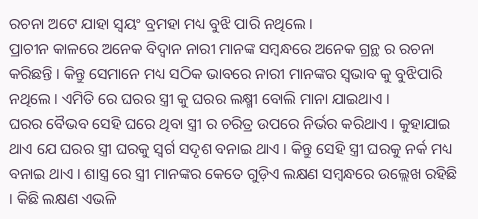ରଚନା ଅଟେ ଯାହା ସ୍ୱୟଂ ବ୍ରମହା ମଧ୍ୟ ବୁଝି ପାରି ନଥିଲେ ।
ପ୍ରାଚୀନ କାଳରେ ଅନେକ ବିଦ୍ୱାନ ନାରୀ ମାନଙ୍କ ସମ୍ବନ୍ଧରେ ଅନେକ ଗ୍ରନ୍ଥ ର ରଚନା କରିଛନ୍ତି । କିନ୍ତୁ ସେମାନେ ମଧ୍ୟ ସଠିକ ଭାବରେ ନାରୀ ମାନଙ୍କର ସ୍ୱଭାବ କୁ ବୁଝିପାରି ନଥିଲେ । ଏମିତି ରେ ଘରର ସ୍ତ୍ରୀ କୁ ଘରର ଲକ୍ଷ୍ମୀ ବୋଲି ମାନା ଯାଇଥାଏ ।
ଘରର ବୈଭବ ସେହି ଘରେ ଥିବା ସ୍ତ୍ରୀ ର ଚରିତ୍ର ଉପରେ ନିର୍ଭର କରିଥାଏ । କୁହାଯାଇ ଥାଏ ଯେ ଘରର ସ୍ତ୍ରୀ ଘରକୁ ସ୍ୱର୍ଗ ସଦୃଶ ବନାଇ ଥାଏ । କିନ୍ତୁ ସେହି ସ୍ତ୍ରୀ ଘରକୁ ନର୍କ ମଧ୍ୟ ବନାଇ ଥାଏ । ଶାସ୍ତ୍ର ରେ ସ୍ତ୍ରୀ ମାନଙ୍କର କେତେ ଗୁଡ଼ିଏ ଲକ୍ଷଣ ସମ୍ବନ୍ଧରେ ଉଲ୍ଲେଖ ରହିଛି । କିଛି ଲକ୍ଷଣ ଏଭଳି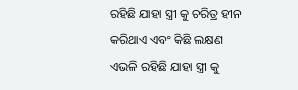ରହିଛି ଯାହା ସ୍ତ୍ରୀ କୁ ଚରିତ୍ର ହୀନ କରିଥାଏ ଏବଂ କିଛି ଲକ୍ଷଣ ଏଭଳି ରହିଛି ଯାହା ସ୍ତ୍ରୀ କୁ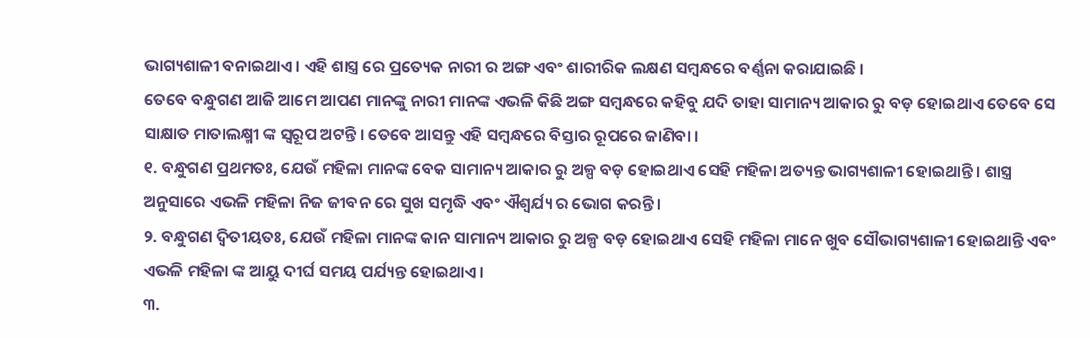ଭାଗ୍ୟଶାଳୀ ବନାଇଥାଏ । ଏହି ଶାସ୍ତ୍ର ରେ ପ୍ରତ୍ୟେକ ନାରୀ ର ଅଙ୍ଗ ଏବଂ ଶାରୀରିକ ଲକ୍ଷଣ ସମ୍ବନ୍ଧରେ ବର୍ଣ୍ଣନା କରାଯାଇଛି ।
ତେବେ ବନ୍ଧୁଗଣ ଆଜି ଆମେ ଆପଣ ମାନଙ୍କୁ ନାରୀ ମାନଙ୍କ ଏଭଳି କିଛି ଅଙ୍ଗ ସମ୍ବନ୍ଧରେ କହିବୁ ଯଦି ତାହା ସାମାନ୍ୟ ଆକାର ରୁ ବଡ଼ ହୋଇଥାଏ ତେବେ ସେ ସାକ୍ଷାତ ମାତାଲକ୍ଷ୍ମୀ ଙ୍କ ସ୍ୱରୂପ ଅଟନ୍ତି । ତେବେ ଆସନ୍ତୁ ଏହି ସମ୍ବନ୍ଧରେ ବିସ୍ତାର ରୂପରେ ଜାଣିବା ।
୧. ବନ୍ଧୁଗଣ ପ୍ରଥମତଃ, ଯେଉଁ ମହିଳା ମାନଙ୍କ ବେକ ସାମାନ୍ୟ ଆକାର ରୁ ଅଳ୍ପ ବଡ଼ ହୋଇଥାଏ ସେହି ମହିଳା ଅତ୍ୟନ୍ତ ଭାଗ୍ୟଶାଳୀ ହୋଇଥାନ୍ତି । ଶାସ୍ତ୍ର ଅନୁସାରେ ଏଭଳି ମହିଳା ନିଜ ଜୀବନ ରେ ସୁଖ ସମୃଦ୍ଧି ଏବଂ ଐଶ୍ଵର୍ଯ୍ୟ ର ଭୋଗ କରନ୍ତି ।
୨. ବନ୍ଧୁଗଣ ଦ୍ବିତୀୟତଃ, ଯେଉଁ ମହିଳା ମାନଙ୍କ କାନ ସାମାନ୍ୟ ଆକାର ରୁ ଅଳ୍ପ ବଡ଼ ହୋଇଥାଏ ସେହି ମହିଳା ମାନେ ଖୁବ ସୌଭାଗ୍ୟଶାଳୀ ହୋଇଥାନ୍ତି ଏବଂ ଏଭଳି ମହିଳା ଙ୍କ ଆୟୁ ଦୀର୍ଘ ସମୟ ପର୍ଯ୍ୟନ୍ତ ହୋଇଥାଏ ।
୩.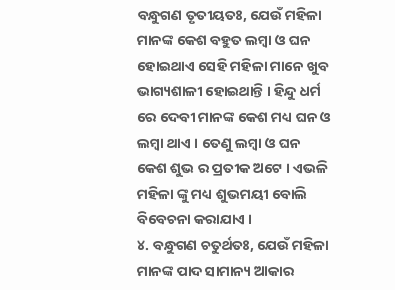ବନ୍ଧୁଗଣ ତୃତୀୟତଃ, ଯେଉଁ ମହିଳା ମାନଙ୍କ କେଶ ବହୁତ ଲମ୍ବା ଓ ଘନ ହୋଇଥାଏ ସେହି ମହିଳା ମାନେ ଖୁବ ଭାଗ୍ୟଶାଳୀ ହୋଇଥାନ୍ତି । ହିନ୍ଦୁ ଧର୍ମ ରେ ଦେବୀ ମାନଙ୍କ କେଶ ମଧ୍ୟ ଘନ ଓ ଲମ୍ବା ଥାଏ । ତେଣୁ ଲମ୍ବା ଓ ଘନ କେଶ ଶୁଭ ର ପ୍ରତୀକ ଅଟେ । ଏଭଳି ମହିଳା ଙ୍କୁ ମଧ୍ୟ ଶୁଭମୟୀ ବୋଲି ବିବେଚନା କରାଯାଏ ।
୪. ବନ୍ଧୁଗଣ ଚତୁର୍ଥତଃ, ଯେଉଁ ମହିଳା ମାନଙ୍କ ପାଦ ସାମାନ୍ୟ ଆକାର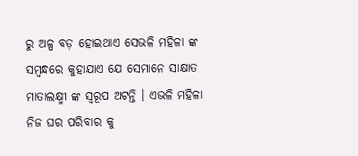ରୁ ଅଳ୍ପ ବଡ଼ ହୋଇଥାଏ ସେଭଳି ମହିଳା ଙ୍କ ସମ୍ବନ୍ଧରେ କୁହାଯାଏ ଯେ ସେମାନେ ସାକ୍ଷାତ ମାତାଲକ୍ଷ୍ମୀ ଙ୍କ ସ୍ୱରୂପ ଅଟନ୍ତି । ଏଭଳି ମହିଳା ନିଜ ଘର ପରିବାର କୁ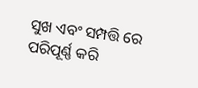ସୁଖ ଏବଂ ସମ୍ପତ୍ତି ରେ ପରିପୂର୍ଣ୍ଣ କରି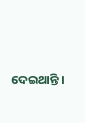ଦେଇଥାନ୍ତି ।